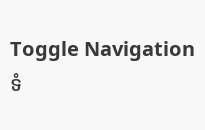Toggle Navigation
ទំ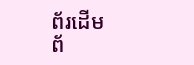ព័រដើម
ព័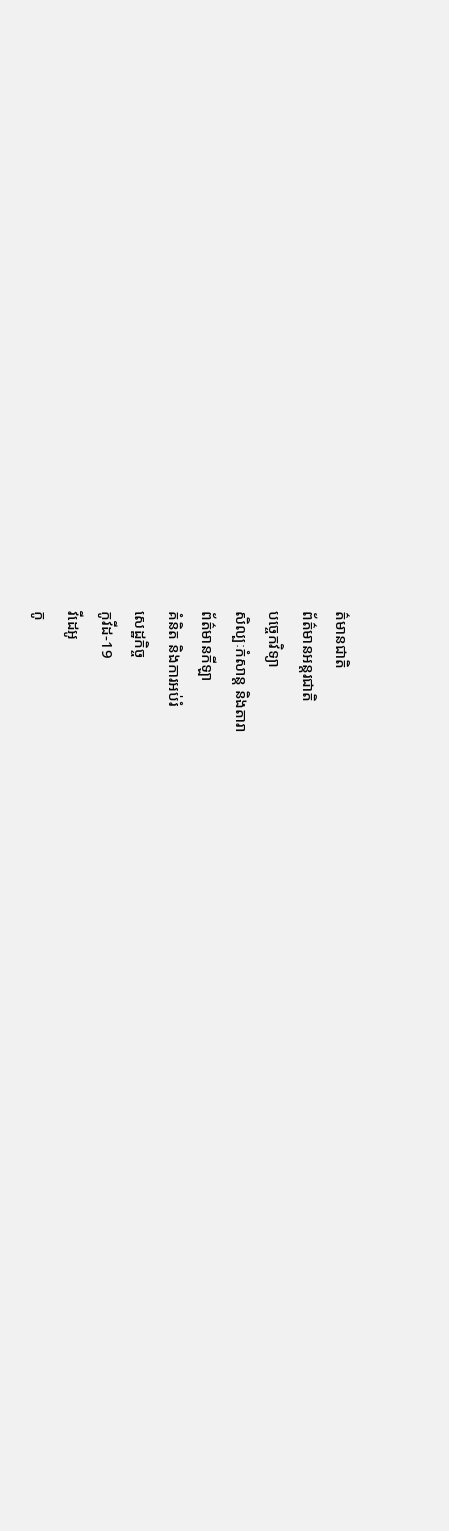ត៌មានជាតិ
ព័ត៌មានអន្តរជាតិ
បច្ចេកវិទ្យា
សិល្បៈកំសាន្ត និងតារា
ព័ត៌មានកីឡា
គំនិត និងការអប់រំ
សេដ្ឋកិច្ច
កូវីដ-19
វីដេអូ
កូ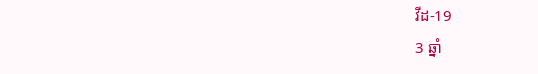វីដ-19
3 ឆ្នាំ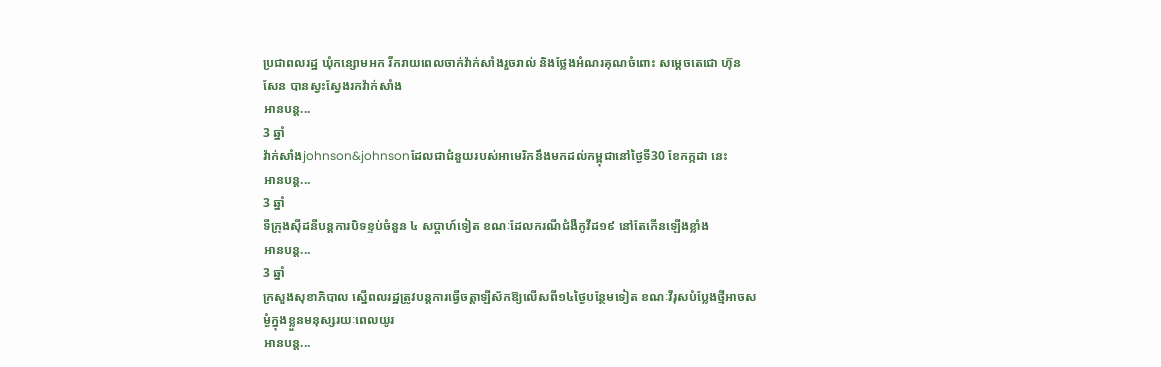ប្រជាពលរដ្ឋ ឃុំកន្សោមអក រីករាយពេលចាក់វ៉ាក់សាំងរួចរាល់ និងថ្លែងអំណរគុណចំពោះ សម្ដេចតេជោ ហ៊ុន សែន បានស្វះស្វែងរកវ៉ាក់សាំង
អានបន្ត...
3 ឆ្នាំ
វ៉ាក់សាំងjohnson&johnsonដែលជាជំនួយរបស់អាមេរិកនឹងមកដល់កម្ពុជានៅថ្ងៃទី30 ខែកក្កដា នេះ
អានបន្ត...
3 ឆ្នាំ
ទីក្រុងស៊ីដនីបន្តការបិទខ្ទប់ចំនួន ៤ សប្តាហ៍ទៀត ខណៈដែលករណីជំងឺកូវីដ១៩ នៅតែកើនឡើងខ្លាំង
អានបន្ត...
3 ឆ្នាំ
ក្រសួងសុខាភិបាល ស្នើពលរដ្ឋត្រូវបន្តការធ្វើចត្តាឡីស័កឱ្យលើសពី១៤ថ្ងៃបន្ថែមទៀត ខណៈវីរុសបំប្លែងថ្មីអាចសម្ងំក្នុងខ្លួនមនុស្សរយៈពេលយូរ
អានបន្ត...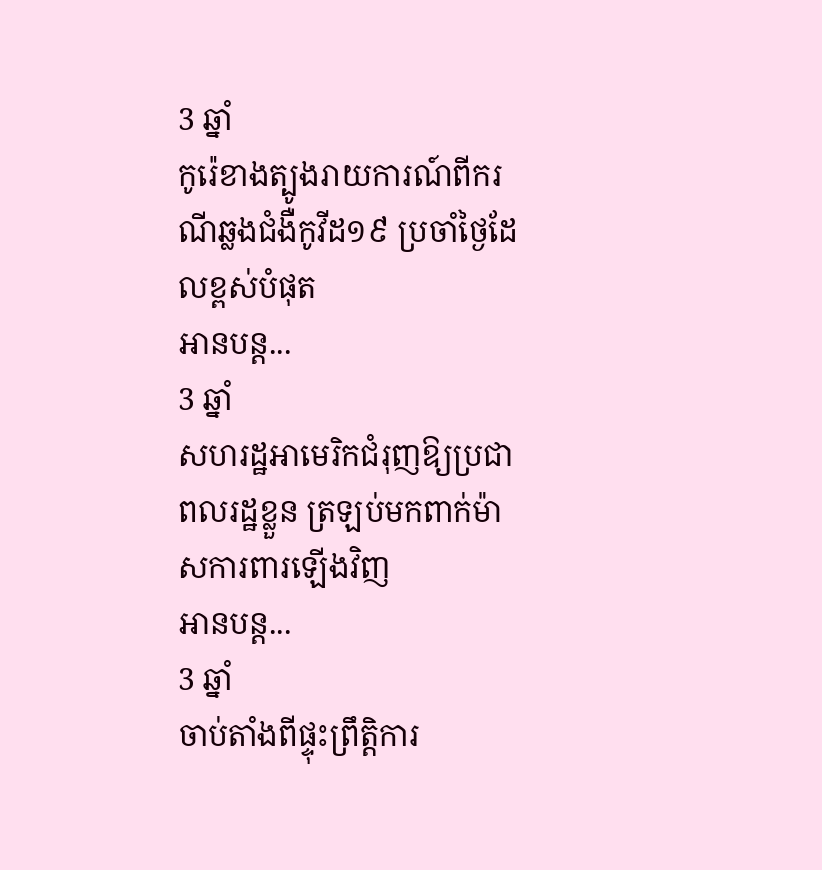3 ឆ្នាំ
កូរ៉េខាងត្បូងរាយការណ៍ពីករណីឆ្លងជំងឺកូវីដ១៩ ប្រចាំថ្ងៃដែលខ្ពស់បំផុត
អានបន្ត...
3 ឆ្នាំ
សហរដ្ឋអាមេរិកជំរុញឱ្យប្រជាពលរដ្ឋខ្លួន ត្រឡប់មកពាក់ម៉ាសការពារឡើងវិញ
អានបន្ត...
3 ឆ្នាំ
ចាប់តាំងពីផ្ទុះព្រឹត្តិការ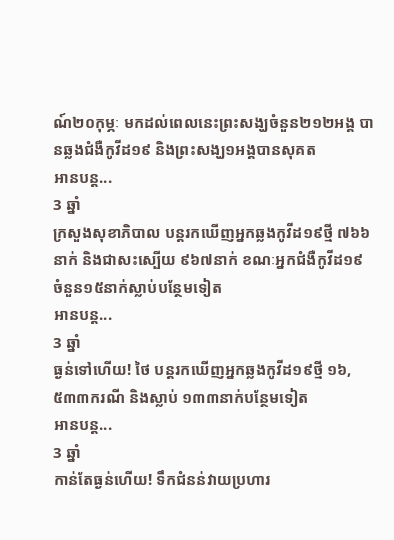ណ៍២០កុម្ភៈ មកដល់ពេលនេះព្រះសង្ឃចំនួន២១២អង្គ បានឆ្លងជំងឺកូវីដ១៩ និងព្រះសង្ឃ១អង្គបានសុគត
អានបន្ត...
3 ឆ្នាំ
ក្រសួងសុខាភិបាល បន្តរកឃើញអ្នកឆ្លងកូវីដ១៩ថ្មី ៧៦៦នាក់ និងជាសះស្បើយ ៩៦៧នាក់ ខណៈអ្នកជំងឺកូវីដ១៩ ចំនួន១៥នាក់ស្លាប់បន្ថែមទៀត
អានបន្ត...
3 ឆ្នាំ
ធ្ងន់ទៅហើយ! ថៃ បន្តរកឃើញអ្នកឆ្លងកូវីដ១៩ថ្មី ១៦,៥៣៣ករណី និងស្លាប់ ១៣៣នាក់បន្ថែមទៀត
អានបន្ត...
3 ឆ្នាំ
កាន់តែធ្ងន់ហើយ! ទឹកជំនន់វាយប្រហារ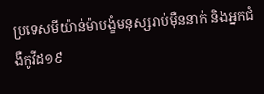ប្រទេសមីយ៉ាន់ម៉ាបង្ខំមនុស្សរាប់ម៉ឺននាក់ និងអ្នកជំងឺកូវីដ១៩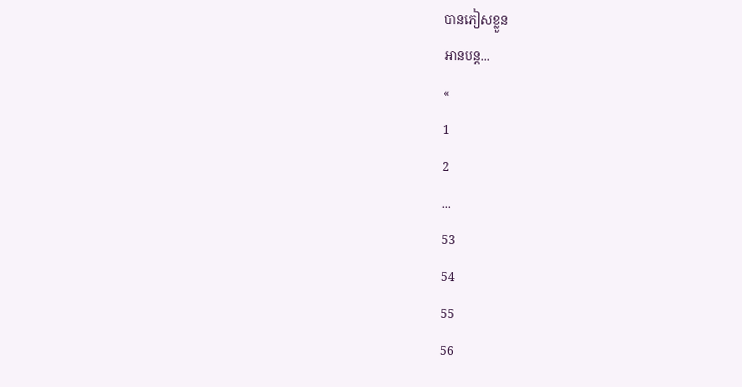បានភៀសខ្លួន
អានបន្ត...
«
1
2
...
53
54
55
56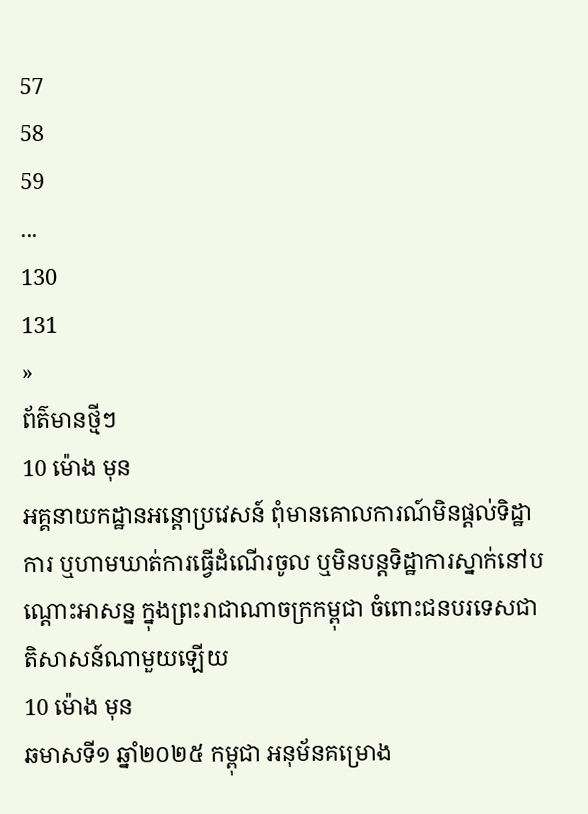57
58
59
...
130
131
»
ព័ត៌មានថ្មីៗ
10 ម៉ោង មុន
អគ្គនាយកដ្ឋានអន្តោប្រវេសន៍ ពុំមានគោលការណ៍មិនផ្តល់ទិដ្ឋាការ ឬហាមឃាត់ការធ្វើដំណើរចូល ឬមិនបន្តទិដ្ឋាការស្នាក់នៅបណ្តោះអាសន្ន ក្នុងព្រះរាជាណាចក្រកម្ពុជា ចំពោះជនបរទេសជាតិសាសន៍ណាមួយឡើយ
10 ម៉ោង មុន
ឆមាសទី១ ឆ្នាំ២០២៥ កម្ពុជា អនុម័នគម្រោង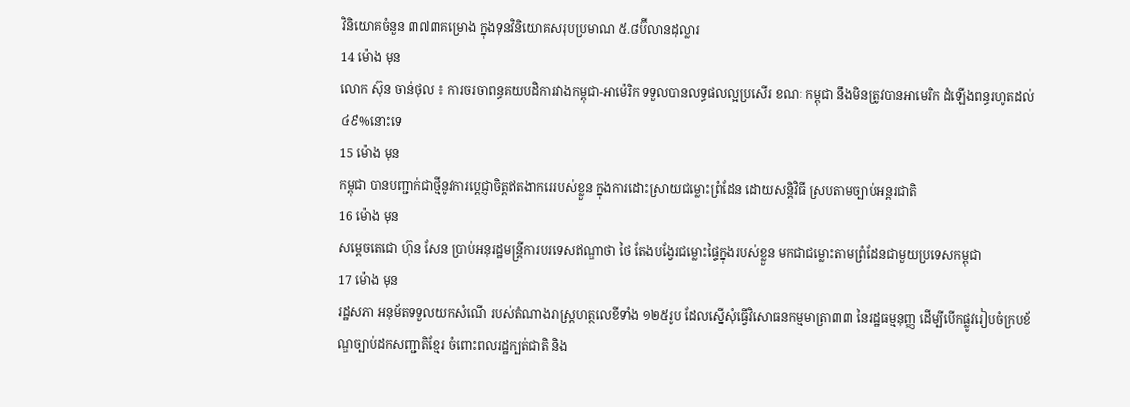វិនិយោគចំនួន ៣៧៣គម្រោង ក្នុងទុនវិនិយោគសរុបប្រមាណ ៥.៨ប៊ីលានដុល្លារ
14 ម៉ោង មុន
លោក ស៊ុន ចាន់ថុល ៖ ការចរចាពន្ធគយបដិការវាងកម្ពុជា-អាម៉េរិក ទទួលបានលទ្ធផលល្អប្រសើរ ខណៈ កម្ពុជា នឹងមិនត្រូវបានអាមេរិក ដំឡើងពន្ធរហូតដល់ ៤៩%នោះទេ
15 ម៉ោង មុន
កម្ពុជា បានបញ្ជាក់ជាថ្មីនូវការប្តេជ្ញាចិត្តឥតងាករេរបស់ខ្លួន ក្នុងការដោះស្រាយជម្លោះព្រំដែន ដោយសន្តិវិធី ស្របតាមច្បាប់អន្តរជាតិ
16 ម៉ោង មុន
សម្តេចតេជោ ហ៊ុន សែន ប្រាប់អនុរដ្ឋមន្ត្រីការបរទេសឥណ្ឌាថា ថៃ តែងបង្វែរជម្លោះផ្ទៃក្នុងរបស់ខ្លួន មកជាជម្លោះតាមព្រំដែនជាមួយប្រទេសកម្ពុជា
17 ម៉ោង មុន
រដ្ឋសភា អនុម័តទទួលយកសំណើ របស់តំណាងរាស្រ្តហត្ថលេខីទាំង ១២៥រូប ដែលស្នើសុំធ្វើវិសោធនកម្មមាត្រា៣៣ នៃរដ្ឋធម្មនុញ្ញ ដើម្បីបើកផ្លូវរៀបចំក្របខ័ណ្ឌច្បាប់ដកសញ្ជាតិខ្មែរ ចំពោះពលរដ្ឋក្បត់ជាតិ និង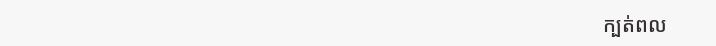ក្បត់ពល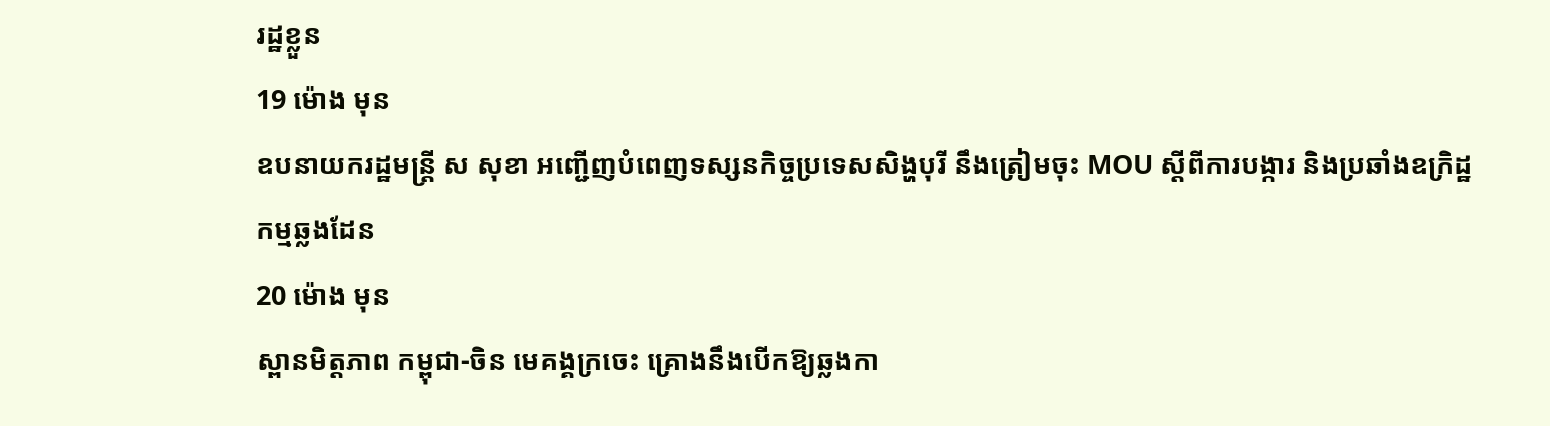រដ្ឋខ្លួន
19 ម៉ោង មុន
ឧបនាយករដ្ឋមន្រ្តី ស សុខា អញ្ជើញបំពេញទស្សនកិច្ចប្រទេសសិង្ហបុរី នឹងត្រៀមចុះ MOU ស្ដីពីការបង្ការ និងប្រឆាំងឧក្រិដ្ឋកម្មឆ្លងដែន
20 ម៉ោង មុន
ស្ពានមិត្តភាព កម្ពុជា-ចិន មេគង្គក្រចេះ គ្រោងនឹងបើកឱ្យឆ្លងកា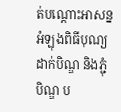ត់បណ្តោះអាសន្ន អំឡុងពិធីបុណ្យដាក់បិណ្ឌ និងភ្ជុំបិណ្ឌ ប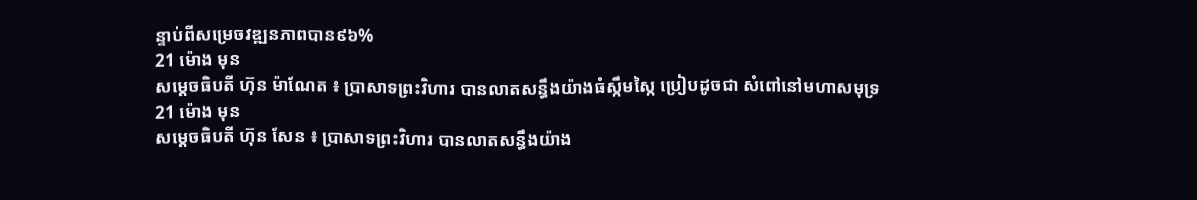ន្ទាប់ពីសម្រេចវឌ្ឍនភាពបាន៩៦%
21 ម៉ោង មុន
សម្តេចធិបតី ហ៊ុន ម៉ាណែត ៖ ប្រាសាទព្រះវិហារ បានលាតសន្ធឹងយ៉ាងធំស្កឹមស្កៃ ប្រៀបដូចជា សំពៅនៅមហាសមុទ្រ
21 ម៉ោង មុន
សម្តេចធិបតី ហ៊ុន សែន ៖ ប្រាសាទព្រះវិហារ បានលាតសន្ធឹងយ៉ាង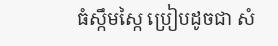ធំស្កឹមស្កៃ ប្រៀបដូចជា សំ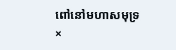ពៅនៅមហាសមុទ្រ
×